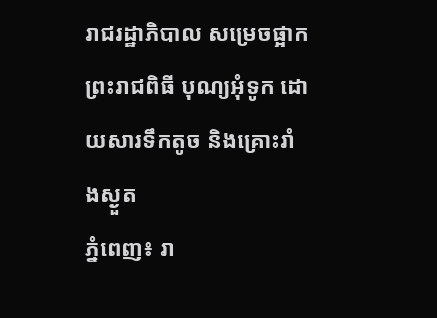រាជរដ្ឋាភិបាល សម្រេចផ្អាក ព្រះរាជពិធី បុណ្យអុំទូក ដោយសារទឹកតូច និងគ្រោះរាំងស្ងួត
ភ្នំពេញ៖ រា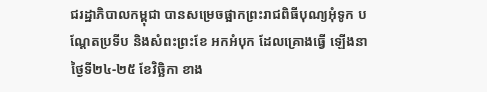ជរដ្ឋាភិបាលកម្ពុជា បានសម្រេចផ្អាកព្រះរាជពិធីបុណ្យអុំទូក បណ្តែតប្រទីប និងសំពះព្រះខែ អកអំបុក ដែលគ្រោងធ្វើ ឡើងនាថ្ងៃទី២៤-២៥ ខែវិច្ឆិកា ខាង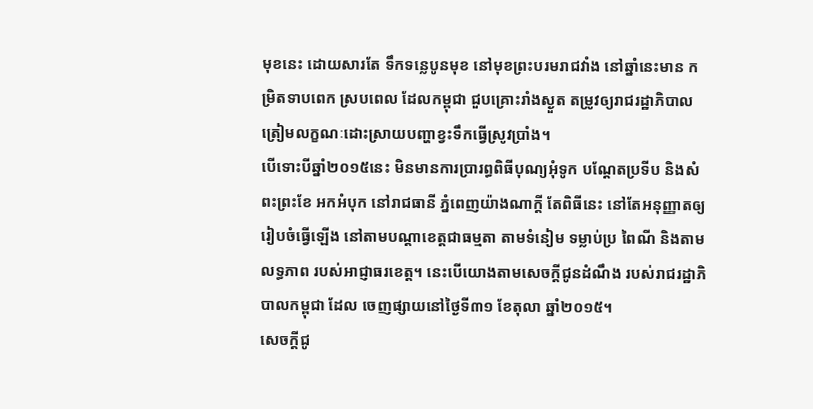មុខនេះ ដោយសារតែ ទឹកទន្លេបូនមុខ នៅមុខព្រះបរមរាជវាំង នៅឆ្នាំនេះមាន កម្រិតទាបពេក ស្របពេល ដែលកម្ពុជា ជួបគ្រោះរាំងស្ងួត តម្រូវឲ្យរាជរដ្ឋាភិបាលត្រៀមលក្ខណៈដោះស្រាយបញ្ហាខ្វះទឹកធ្វើស្រូវប្រាំង។
បើទោះបីឆ្នាំ២០១៥នេះ មិនមានការប្រារព្ធពិធីបុណ្យអុំទូក បណ្តែតប្រទីប និងសំពះព្រះខែ អកអំបុក នៅរាជធានី ភ្នំពេញយ៉ាងណាក្តី តែពិធីនេះ នៅតែអនុញ្ញាតឲ្យរៀបចំធ្វើឡើង នៅតាមបណ្តាខេត្តជាធម្មតា តាមទំនៀម ទម្លាប់ប្រ ពៃណី និងតាមលទ្ធភាព របស់អាជ្ញាធរខេត្ត។ នេះបើយោងតាមសេចក្តីជូនដំណឹង របស់រាជរដ្ឋាភិបាលកម្ពុជា ដែល ចេញផ្សាយនៅថ្ងៃទី៣១ ខែតុលា ឆ្នាំ២០១៥។
សេចក្តីជូ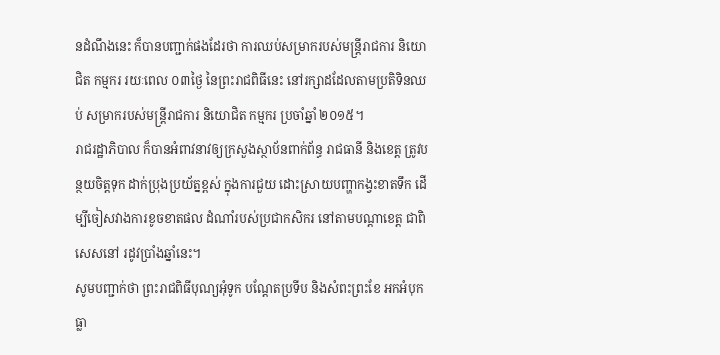នដំណឹងនេះ ក៏បានបញ្ជាក់ផងដែរថា ការឈប់សម្រាករបស់មន្រ្តីរាជការ និយោជិត កម្មករ រយៈពេល ០៣ថ្ងៃ នៃព្រះរាជពិធីនេះ នៅរក្សាដដែលតាមប្រតិទិនឈប់ សម្រាករបស់មន្រ្តីរាជការ និយោជិត កម្មករ ប្រចាំឆ្នាំ ២០១៥។
រាជរដ្ឋាភិបាល ក៏បានអំពាវនាវឲ្យក្រសួងស្ថាប័នពាក់ព័ន្ធ រាជធានី និងខេត្ត ត្រូវបន្ថយចិត្តទុក ដាក់ប្រុងប្រយ័ត្នខ្ពស់ ក្នុងការជួយ ដោះស្រាយបញ្ហាកង្វះខាតទឹក ដើម្បីចៀសវាងការខូចខាតផល ដំណាំរបស់ប្រជាកសិករ នៅតាមបណ្តាខេត្ត ជាពិសេសនៅ រដូវប្រាំងឆ្នាំនេះ។
សូមបញ្ជាក់ថា ព្រះរាជពិធីបុណ្យអុំទូក បណ្តែតប្រទីប និងសំពះព្រះខែ អកអំបុក ធ្លា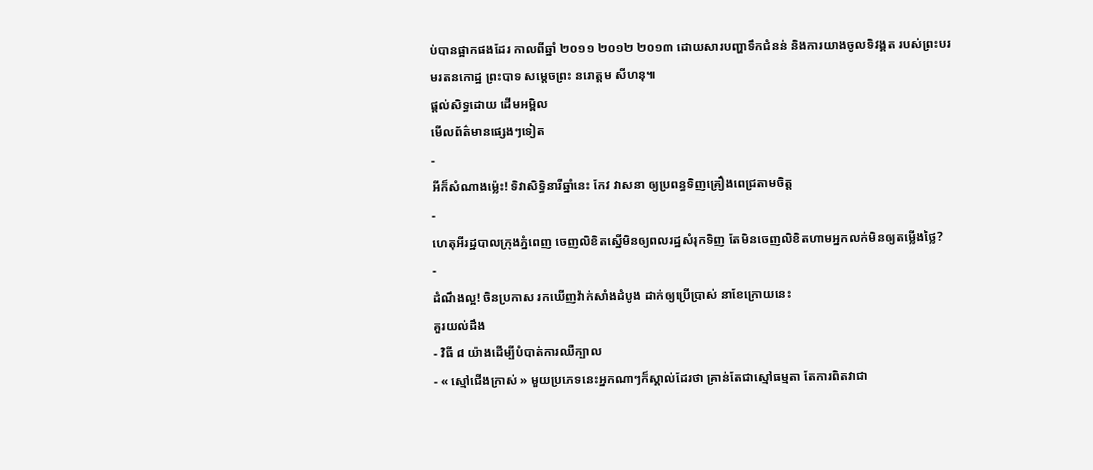ប់បានផ្អាកផងដែរ កាលពីឆ្នាំ ២០១១ ២០១២ ២០១៣ ដោយសារបញ្ហាទឹកជំនន់ និងការយាងចូលទិវង្គត របស់ព្រះបរមរតនកោដ្ឋ ព្រះបាទ សម្តេចព្រះ នរោត្តម សីហនុ៕
ផ្តល់សិទ្ធដោយ ដើមអម្ពិល
មើលព័ត៌មានផ្សេងៗទៀត
-
អីក៏សំណាងម្ល៉េះ! ទិវាសិទ្ធិនារីឆ្នាំនេះ កែវ វាសនា ឲ្យប្រពន្ធទិញគ្រឿងពេជ្រតាមចិត្ត
-
ហេតុអីរដ្ឋបាលក្រុងភ្នំពេញ ចេញលិខិតស្នើមិនឲ្យពលរដ្ឋសំរុកទិញ តែមិនចេញលិខិតហាមអ្នកលក់មិនឲ្យតម្លើងថ្លៃ?
-
ដំណឹងល្អ! ចិនប្រកាស រកឃើញវ៉ាក់សាំងដំបូង ដាក់ឲ្យប្រើប្រាស់ នាខែក្រោយនេះ
គួរយល់ដឹង
- វិធី ៨ យ៉ាងដើម្បីបំបាត់ការឈឺក្បាល
- « ស្មៅជើងក្រាស់ » មួយប្រភេទនេះអ្នកណាៗក៏ស្គាល់ដែរថា គ្រាន់តែជាស្មៅធម្មតា តែការពិតវាជា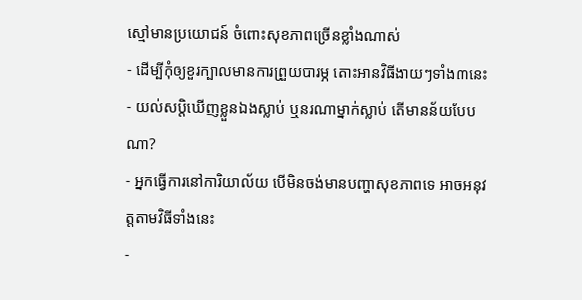ស្មៅមានប្រយោជន៍ ចំពោះសុខភាពច្រើនខ្លាំងណាស់
- ដើម្បីកុំឲ្យខួរក្បាលមានការព្រួយបារម្ភ តោះអានវិធីងាយៗទាំង៣នេះ
- យល់សប្តិឃើញខ្លួនឯងស្លាប់ ឬនរណាម្នាក់ស្លាប់ តើមានន័យបែបណា?
- អ្នកធ្វើការនៅការិយាល័យ បើមិនចង់មានបញ្ហាសុខភាពទេ អាចអនុវត្តតាមវិធីទាំងនេះ
-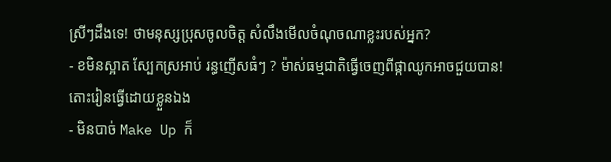ស្រីៗដឹងទេ! ថាមនុស្សប្រុសចូលចិត្ត សំលឹងមើលចំណុចណាខ្លះរបស់អ្នក?
- ខមិនស្អាត ស្បែកស្រអាប់ រន្ធញើសធំៗ ? ម៉ាស់ធម្មជាតិធ្វើចេញពីផ្កាឈូកអាចជួយបាន! តោះរៀនធ្វើដោយខ្លួនឯង
- មិនបាច់ Make Up ក៏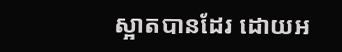ស្អាតបានដែរ ដោយអ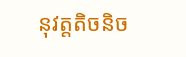នុវត្តតិចនិច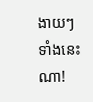ងាយៗទាំងនេះណា!